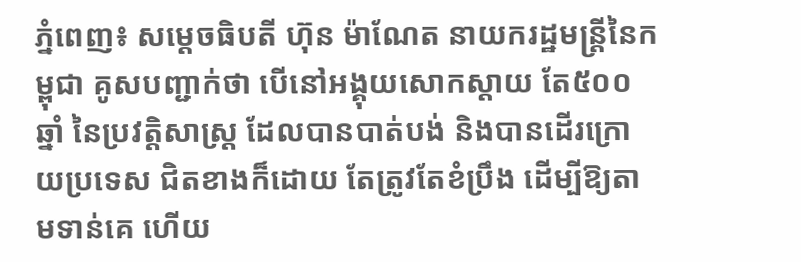ភ្នំពេញ៖ សម្តេចធិបតី ហ៊ុន ម៉ាណែត នាយករដ្ឋមន្ត្រីនៃកម្ពុជា គូសបញ្ជាក់ថា បើនៅអង្គុយសោកស្តាយ តែ៥០០ឆ្នាំ នៃប្រវត្តិសាស្ត្រ ដែលបានបាត់បង់ និងបានដើរក្រោយប្រទេស ជិតខាងក៏ដោយ តែត្រូវតែខំប្រឹង ដើម្បីឱ្យតាមទាន់គេ ហើយ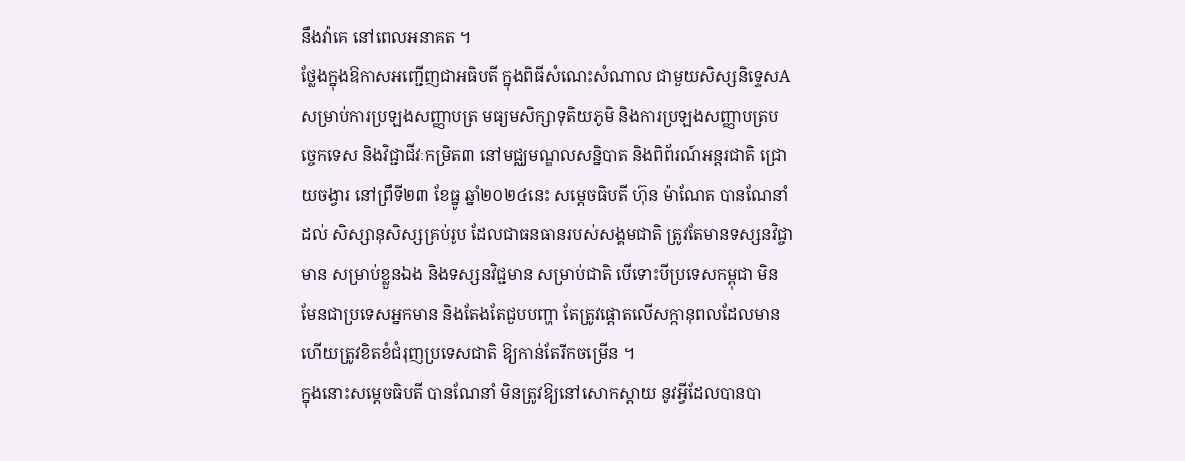នឹងវ៉ាគេ នៅពេលអនាគត ។
ថ្លែងក្នុងឱកាសអញ្ជើញជាអធិបតី ក្នុងពិធីសំណេះសំណាល ជាមួយសិស្សនិទ្ទេសA សម្រាប់ការប្រឡងសញ្ញាបត្រ មធ្យមសិក្សាទុតិយភូមិ និងការប្រឡងសញ្ញាបត្របច្ចេកទេស និងវិជ្ជាជីវៈកម្រិត៣ នៅមជ្ឈមណ្ឌលសន្និបាត និងពិព័រណ៍អន្តរជាតិ ជ្រោយចង្វារ នៅព្រឹទី២៣ ខែធ្នូ ឆ្នាំ២០២៤នេះ សម្តេចធិបតី ហ៊ុន ម៉ាណែត បានណែនាំដល់ សិស្សានុសិស្សគ្រប់រូប ដែលជាធនធានរបស់សង្គមជាតិ ត្រូវតែមានទស្សនវិជ្ចាមាន សម្រាប់ខ្លួនឯង និងទស្សនវិជ្ជមាន សម្រាប់ជាតិ បើទោះបីប្រទេសកម្ពុជា មិនមែនជាប្រទេសអ្នកមាន និងតែងតែជួបបញ្ហា តែត្រូវផ្តោតលើសក្កានុពលដែលមាន ហើយត្រូវខិតខំជំរុញប្រទេសជាតិ ឱ្យកាន់តែរីកចម្រើន ។
ក្នុងនោះសម្តេចធិបតី បានណែនាំ មិនត្រូវឱ្យនៅសោកស្តាយ នូវអ្វីដែលបានបា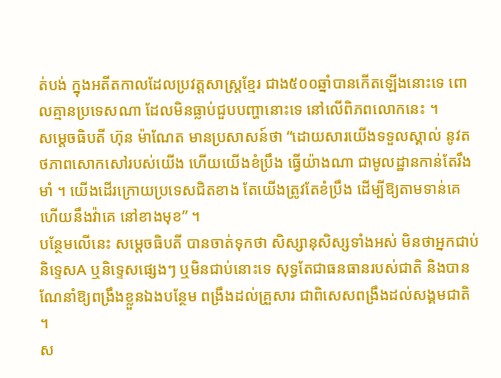ត់បង់ ក្នុងអតីតកាលដែលប្រវត្តសាស្ត្រខ្មែរ ជាង៥០០ឆ្នាំបានកើតឡើងនោះទេ ពោលគ្មានប្រទេសណា ដែលមិនធ្លាប់ជួបបញ្ហានោះទេ នៅលើពិភពលោកនេះ ។
សម្តេចធិបតី ហ៊ុន ម៉ាណែត មានប្រសាសន៍ថា “ដោយសារយើងទទួលស្គាល់ នូវតថភាពសោកសៅរបស់យើង ហើយយើងខំប្រឹង ធ្វើយ៉ាងណា ជាមូលដ្ឋានកាន់តែរឹងមាំ ។ យើងដើរក្រោយប្រទេសជិតខាង តែយើងត្រូវតែខំប្រឹង ដើម្បីឱ្យតាមទាន់គេ ហើយនឹងវ៉ាគេ នៅខាងមុខ” ។
បន្ថែមលើនេះ សម្តេចធិបតី បានចាត់ទុកថា សិស្សានុសិស្សទាំងអស់ មិនថាអ្នកជាប់និទ្ទេសA ឬនិទ្ទេសផ្សេងៗ ឬមិនជាប់នោះទេ សុទ្ធតែជាធនធានរបស់ជាតិ និងបានណែនាំឱ្យពង្រឹងខ្លួនឯងបន្ថែម ពង្រឹងដល់គ្រួសារ ជាពិសេសពង្រឹងដល់សង្គមជាតិ ។
ស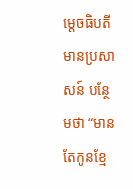ម្តេចធិបតី មានប្រសាសន៍ បន្ថែមថា “មានតែកូនខ្មែ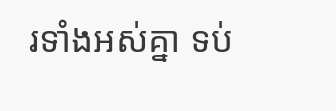រទាំងអស់គ្នា ទប់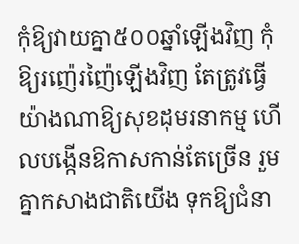កុំឱ្យវាយគ្នា៥០០ឆ្នាំឡើងវិញ កុំឱ្យរញ៉េរញ៉ៃឡើងវិញ តែត្រូវធ្វើយ៉ាងណាឱ្យសុខដុមរនាកម្ម ហើលបង្កើនឱកាសកាន់តែច្រើន រួមគ្នាកសាងជាតិយើង ទុកឱ្យជំនា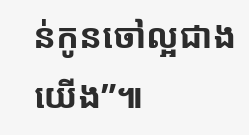ន់កូនចៅល្អជាងយើង”៕